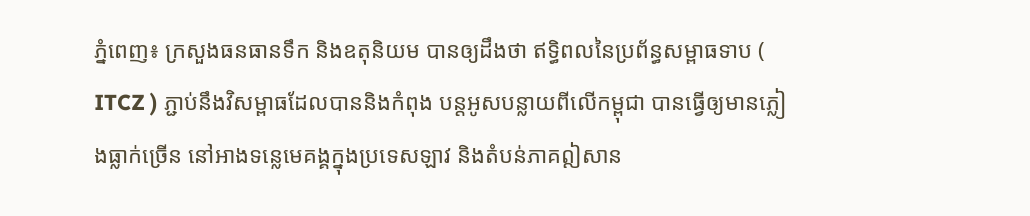ភ្នំពេញ៖ ក្រសួងធនធានទឹក និងឧតុនិយម បានឲ្យដឹងថា ឥទ្ធិពលនៃប្រព័ន្ធសម្ពាធទាប ( ITCZ ) ភ្ជាប់នឹងវិសម្ពាធដែលបាននិងកំពុង បន្តអូសបន្លាយពីលើកម្ពុជា បានធ្វើឲ្យមានភ្លៀងធ្លាក់ច្រើន នៅអាងទន្លេមេគង្គក្នុងប្រទេសឡាវ និងតំបន់ភាគឦសាន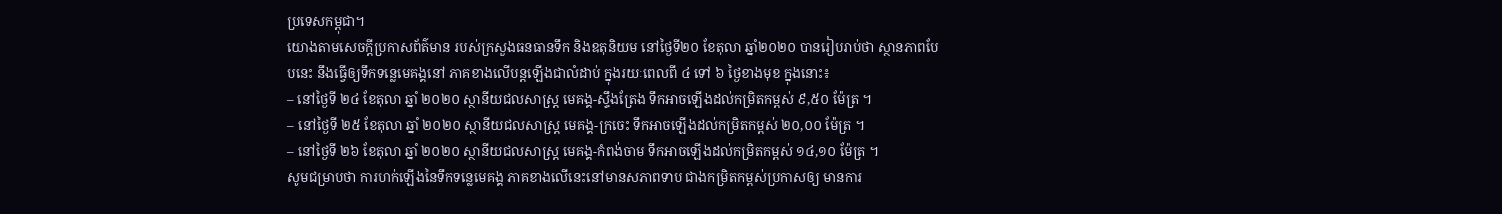ប្រទេសកម្ពុជា។
យោងតាមសេចក្ដីប្រកាសព័ត៌មាន របស់ក្រសួងធនធានទឹក និងឧតុនិយម នៅថ្ងៃទី២០ ខែតុលា ឆ្នាំ២០២០ បានរៀបរាប់ថា ស្ថានភាពបែបនេះ នឹងធ្វើឲ្យទឹកទន្លេមេគង្គនៅ ភាគខាងលើបន្តឡើងជាលំដាប់ ក្នុងរយៈពេលពី ៤ ទៅ ៦ ថ្ងៃខាងមុខ ក្នុងនោះ៖
– នៅថ្ងៃទី ២៤ ខែតុលា ឆ្នាំ ២០២០ ស្ថានីយជលសាស្ត្រ មេគង្គ-ស្ទឹងត្រែង ទឹកអាចឡើងដល់កម្រិតកម្ពស់ ៩,៥០ ម៉ែត្រ ។
– នៅថ្ងៃទី ២៥ ខែតុលា ឆ្នាំ ២០២០ ស្ថានីយជលសាស្ត្រ មេគង្គ-ក្រចេះ ទឹកអាចឡើងដល់កម្រិតកម្ពស់ ២០,០០ ម៉ែត្រ ។
– នៅថ្ងៃទី ២៦ ខែតុលា ឆ្នាំ ២០២០ ស្ថានីយជលសាស្ត្រ មេគង្គ-កំពង់ចាម ទឹកអាចឡើងដល់កម្រិតកម្ពស់ ១៤,១០ ម៉ែត្រ ។
សូមជម្រាបថា ការហក់ឡើងនៃទឹកទន្លេមេគង្គ ភាគខាងលើនេះនៅមានសភាពទាប ជាងកម្រិតកម្ពស់ប្រកាសឲ្យ មានការ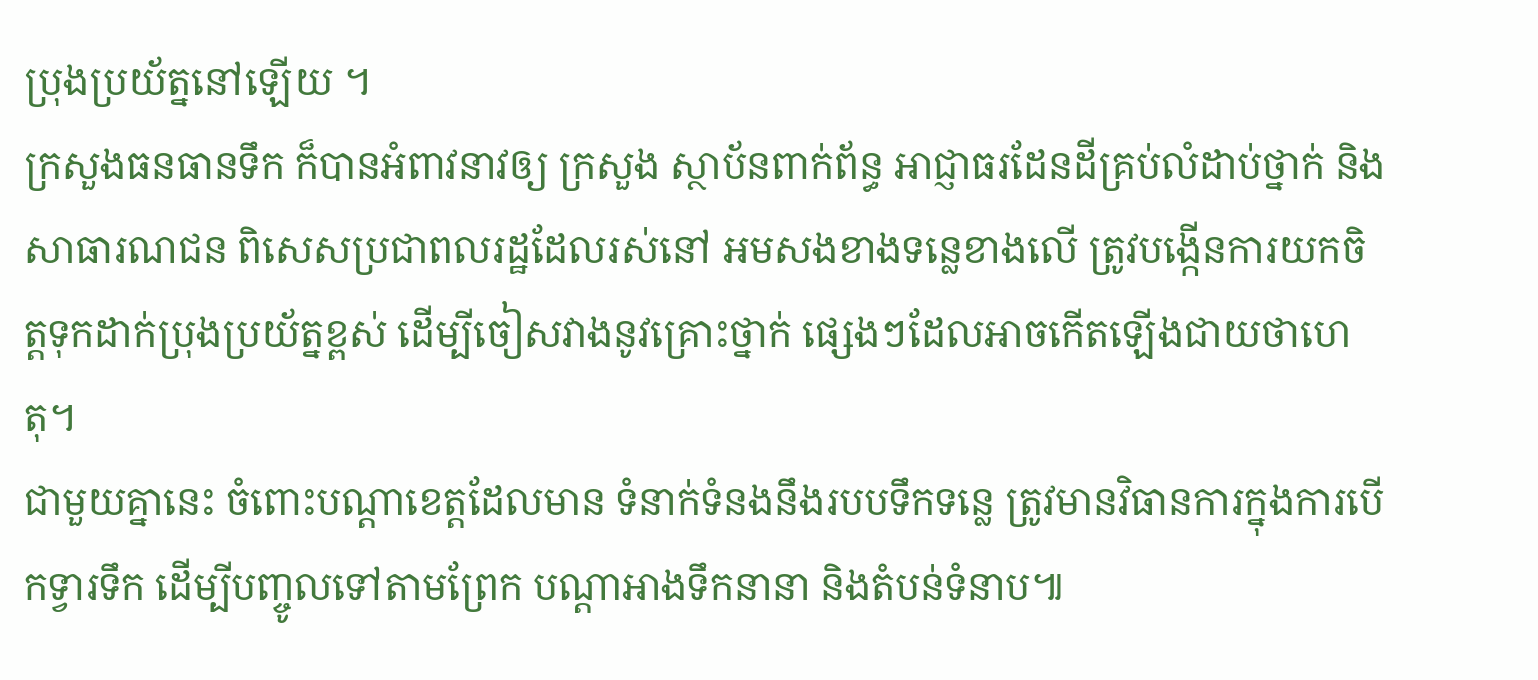ប្រុងប្រយ័ត្ននៅឡើយ ។
ក្រសួងធនធានទឹក ក៏បានអំពាវនាវឲ្យ ក្រសួង ស្ថាប័នពាក់ព័ន្ធ អាជ្ញាធរដែនដីគ្រប់លំដាប់ថ្នាក់ និងសាធារណជន ពិសេសប្រជាពលរដ្ឋដែលរស់នៅ អមសងខាងទន្លេខាងលើ ត្រូវបង្កើនការយកចិត្តទុកដាក់ប្រុងប្រយ័ត្នខ្ពស់ ដើម្បីចៀសវាងនូវគ្រោះថ្នាក់ ផ្សេងៗដែលអាចកើតឡើងជាយថាហេតុ។
ជាមួយគ្នានេះ ចំពោះបណ្តាខេត្តដែលមាន ទំនាក់ទំនងនឹងរបបទឹកទន្លេ ត្រូវមានវិធានការក្នុងការបើកទ្វារទឹក ដើម្បីបញ្ចូលទៅតាមព្រែក បណ្តាអាងទឹកនានា និងតំបន់ទំនាប៕